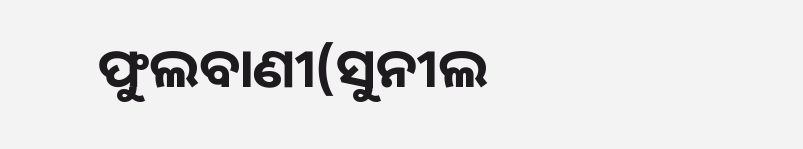ଫୁଲବାଣୀ(ସୁନୀଲ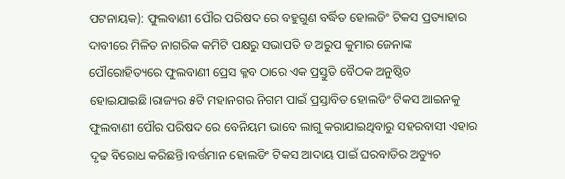ପଟନାୟକ): ଫୁଲବାଣୀ ପୌର ପରିଷଦ ରେ ବହୁଗୁଣ ବର୍ଦ୍ଧିତ ହୋଲଡିଂ ଟିକସ ପ୍ରତ୍ୟାହାର ଦାବୀରେ ମିଳିତ ନାଗରିକ କମିଟି ପକ୍ଷରୁ ସଭାପତି ଡ ଅରୁପ କୁମାର ଜେନାଙ୍କ ପୌରୋହିତ୍ୟରେ ଫୁଲବାଣୀ ପ୍ରେସ କ୍ଳବ ଠାରେ ଏକ ପ୍ରସ୍ତୁତି ବୈଠକ ଅନୁଷ୍ଠିତ ହୋଇଯାଇଛି।ରାଜ୍ୟର ୫ଟି ମହାନଗର ନିଗମ ପାଇଁ ପ୍ରସ୍ତାବିତ ହୋଲଡିଂ ଟିକସ ଆଇନକୁ ଫୁଲବାଣୀ ପୌର ପରିଷଦ ରେ ବେନିୟମ ଭାବେ ଲାଗୁ କରାଯାଇଥିବାରୁ ସହରବାସୀ ଏହାର ଦୃଢ ବିରୋଧ କରିଛନ୍ତି।ବର୍ତ୍ତମାନ ହୋଲଡିଂ ଟିକସ ଆଦାୟ ପାଇଁ ଘରବାଡିର ଅତ୍ୟୁଚ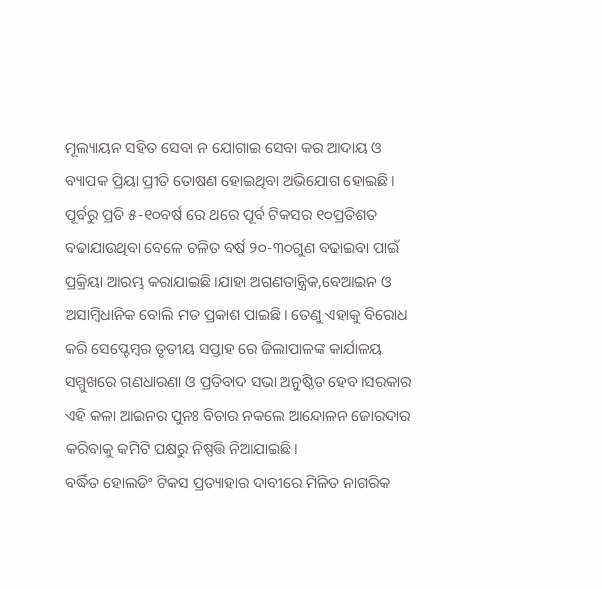ମୂଲ୍ୟାୟନ ସହିତ ସେବା ନ ଯୋଗାଇ ସେବା କର ଆଦାୟ ଓ ବ୍ୟାପକ ପ୍ରିୟା ପ୍ରୀତି ତୋଷଣ ହୋଇଥିବା ଅଭିଯୋଗ ହୋଇଛି। ପୂର୍ବରୁ ପ୍ରତି ୫-୧୦ବର୍ଷ ରେ ଥରେ ପୂର୍ବ ଟିକସର ୧୦ପ୍ରତିଶତ ବଢାଯାଉଥିବା ବେଳେ ଚଳିତ ବର୍ଷ ୨୦-୩୦ଗୁଣ ବଢାଇବା ପାଇଁ ପ୍ରକ୍ରିୟା ଆରମ୍ଭ କରାଯାଇଛି।ଯାହା ଅଗଣତାନ୍ତ୍ରିକ,ବେଆଇନ ଓ ଅସାମ୍ବିଧାନିକ ବୋଲି ମତ ପ୍ରକାଶ ପାଇଛି। ତେଣୁ ଏହାକୁ ବିରୋଧ କରି ସେପ୍ଟେମ୍ବର ତୃତୀୟ ସପ୍ତାହ ରେ ଜିଲାପାଳଙ୍କ କାର୍ଯାଳୟ ସମ୍ମୁଖରେ ଗଣଧାରଣା ଓ ପ୍ରତିବାଦ ସଭା ଅନୁଷ୍ଠିତ ହେବ।ସରକାର ଏହି କଳା ଆଇନର ପୁନଃ ବିଚାର ନକଲେ ଆନ୍ଦୋଳନ ଜୋରଦାର କରିବାକୁ କମିଟି ପକ୍ଷରୁ ନିଷ୍ପତ୍ତି ନିଆଯାଇଛି।
ବର୍ଦ୍ଧିତ ହୋଲଡିଂ ଟିକସ ପ୍ରତ୍ୟାହାର ଦାବୀରେ ମିଳିତ ନାଗରିକ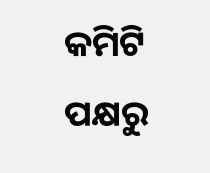କମିଟି ପକ୍ଷରୁ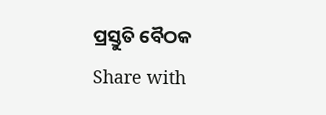ପ୍ରସ୍ତୁତି ବୈଠକ
Share with